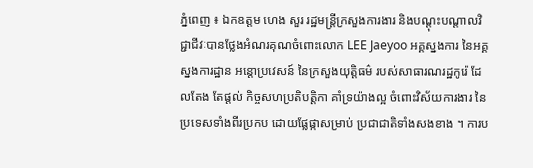ភ្នំពេញ ៖ ឯកឧត្តម ហេង សួរ រដ្ឋមន្ត្រីក្រសួងការងារ និងបណ្តុះបណ្តាលវិជ្ជាជីវៈបានថ្លែងអំណរគុណចំពោះលោក LEE Jaeyoo អគ្គស្នងការ នៃអគ្គស្នងការដ្ឋាន អន្តោប្រវេសន៍ នៃក្រសួងយុត្តិធម៌ របស់សាធារណរដ្ឋកូរ៉េ ដែលតែង តែផ្តល់ កិច្ចសហប្រតិបត្តិកា គាំទ្រយ៉ាងល្អ ចំពោះវិស័យការងារ នៃប្រទេសទាំងពីរប្រកប ដោយផ្លែផ្កាសម្រាប់ ប្រជាជាតិទាំងសងខាង ។ ការប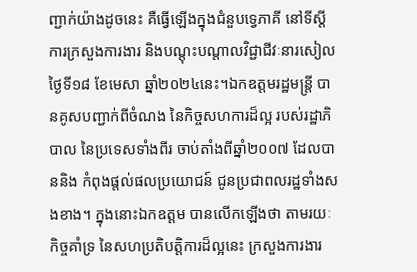ញ្ជាក់យ៉ាងដូចនេះ គឺធ្វើឡើងក្នុងជំនួបទ្វេភាគី នៅទីស្តីការក្រសួងការងារ និងបណ្តុះបណ្តាលវិជ្ជាជីវៈនារសៀលថ្ងៃទី១៨ ខែមេសា ឆ្នាំ២០២៤នេះ។ឯកឧត្តមរដ្ឋមន្ត្រី បានគូសបញ្ជាក់ពីចំណង នៃកិច្ចសហការដ៏ល្អ របស់រដ្ឋាភិបាល នៃប្រទេសទាំងពីរ ចាប់តាំងពីឆ្នាំ២០០៧ ដែលបាននិង កំពុងផ្តល់ផលប្រយោជន៍ ជូនប្រជាពលរដ្ឋទាំងសងខាង។ ក្នុងនោះឯកឧត្តម បានលើកឡើងថា តាមរយៈកិច្ចគាំទ្រ នៃសហប្រតិបត្តិការដ៏ល្អនេះ ក្រសួងការងារ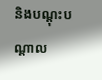និងបណ្តុះបណ្តាល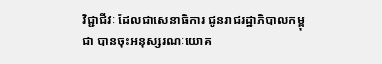វិជ្ជាជីវៈ ដែលជាសេនាធិការ ជូនរាជរដ្ឋាភិបាលកម្ពុជា បានចុះអនុស្សរណៈយោគ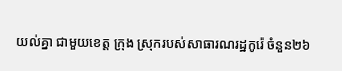យល់គ្នា ជាមួយខេត្ត ក្រុង ស្រុករបស់សាធារណរដ្ឋកូរ៉េ ចំនួន២៦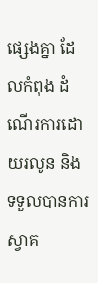ផ្សេងគ្នា ដែលកំពុង ដំណើរការដោយរលូន និងទទួលបានការស្វាគ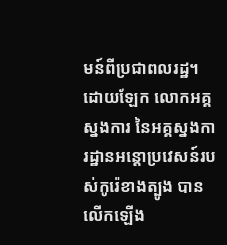មន៍ពីប្រជាពលរដ្ឋ។ដោយឡែក លោកអគ្គស្នងការ នៃអគ្គស្នងការដ្ឋានអន្តោប្រវេសន៍របស់កូរ៉េខាងត្បូង បានលើកឡើង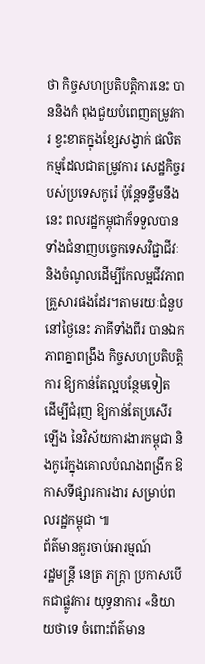ថា កិច្ចសហប្រតិបត្តិការនេះ បាននិងកំ ពុងជួយបំពេញតម្រូវការ ខ្វះខាតក្នុងខ្សែសង្វាក់ ផលិតកម្មដែលជាតម្រូវការ សេដ្ឋកិច្ចរបស់ប្រទេសកូរ៉េ ប៉ុន្តែទន្ទឹមនឹងនេះ ពលរដ្ឋកម្ពុជាក៏ទទួលបានទាំងជំនាញបច្ចេកទេសវិជ្ជាជីវៈ និងចំណូលដើម្បីកែលម្អជីវភាព គ្រួសារផងដែរ។តាមរយៈជំនួបនៅថ្ងៃនេះ ភាគីទាំងពីរ បានឯកភាពគ្នាពង្រឹង កិច្ចសហប្រតិបត្តិការ ឱ្យកាន់តែល្អបន្ថែមទៀត ដើម្បីជំរុញ ឱ្យកាន់តែប្រសើរឡើង នៃវិស័យការងារកម្ពុជា និងកូរ៉េក្នុងគោលបំណងពង្រីក ឱកាសទីផ្សារការងារ សម្រាប់ពលរដ្ឋកម្ពុជា ៕
ព័ត៌មានគួរចាប់អារម្មណ៍
រដ្ឋមន្ត្រី នេត្រ ភក្ត្រា ប្រកាសបើកជាផ្លូវការ យុទ្ធនាការ «និយាយថាទេ ចំពោះព័ត៌មាន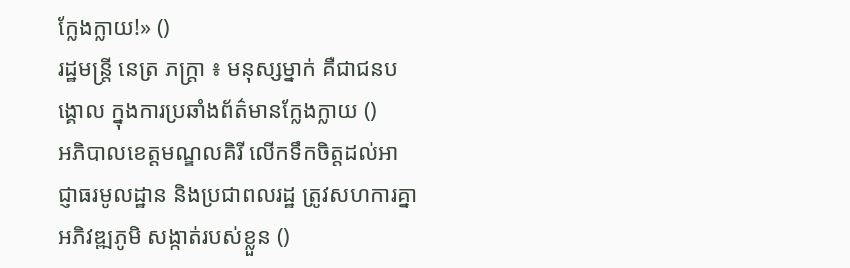ក្លែងក្លាយ!» ()
រដ្ឋមន្ត្រី នេត្រ ភក្ត្រា ៖ មនុស្សម្នាក់ គឺជាជនបង្គោល ក្នុងការប្រឆាំងព័ត៌មានក្លែងក្លាយ ()
អភិបាលខេត្តមណ្ឌលគិរី លើកទឹកចិត្តដល់អាជ្ញាធរមូលដ្ឋាន និងប្រជាពលរដ្ឋ ត្រូវសហការគ្នាអភិវឌ្ឍភូមិ សង្កាត់របស់ខ្លួន ()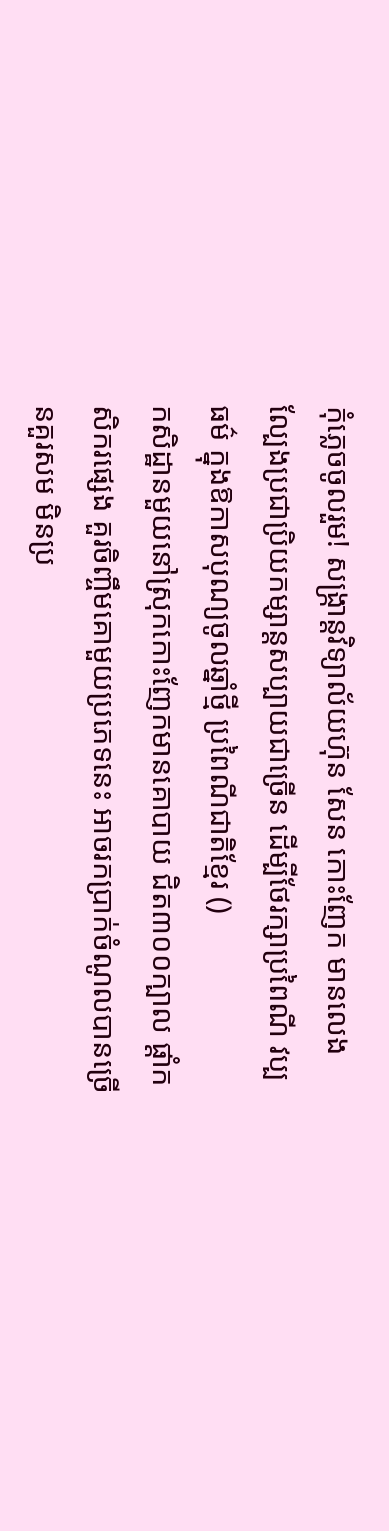កុំភ្លេចចូលរួម! សង្ក្រាន្តវិទ្យាល័យហ៊ុន សែន កោះញែក មានលេងល្បែងប្រជាប្រិយកម្សាន្តសប្បាយជាច្រើន ដើម្បីថែរក្សាប្រពៃណី វប្បធម៌ ក្នុងឱកាសបុណ្យចូលឆ្នាំថ្មី ប្រពៃណីជាតិខ្មែរ ()
កសិដ្ឋានមួយនៅស្រុកកោះញែកមានគោបាយ ជិត៣០០ក្បាល ផ្ដាំកសិករផ្សេង គួរចិញ្ចឹមគោមួយប្រភេទនេះ អាចរកប្រាក់ចំណូលបានច្រើនគួរសម មិនប្រ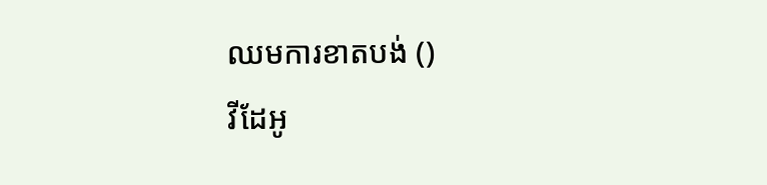ឈមការខាតបង់ ()
វីដែអូ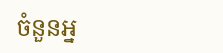ចំនួនអ្ន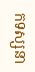កទស្សនា